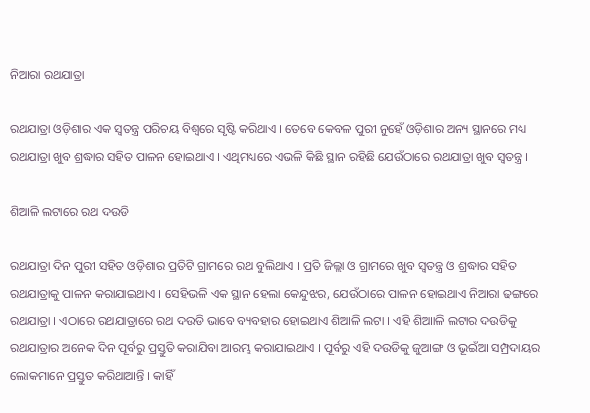ନିଆରା ରଥଯାତ୍ରା

ରଥଯାତ୍ରା ଓଡ଼ିଶାର ଏକ ସ୍ୱତନ୍ତ୍ର ପରିଚୟ ବିଶ୍ୱରେ ସୃଷ୍ଟି କରିଥାଏ । ତେବେ କେବଳ ପୁରୀ ନୁହେଁ ଓଡ଼ିଶାର ଅନ୍ୟ ସ୍ଥାନରେ ମଧ୍ୟ ରଥଯାତ୍ରା ଖୁବ ଶ୍ରଦ୍ଧାର ସହିତ ପାଳନ ହୋଇଥାଏ । ଏଥିମଧ୍ୟରେ ଏଭଳି କିଛି ସ୍ଥାନ ରହିଛି ଯେଉଁଠାରେ ରଥଯାତ୍ରା ଖୁବ ସ୍ୱତନ୍ତ୍ର ।

ଶିଆଳି ଲଟାରେ ରଥ ଦଉଡି

ରଥଯାତ୍ରା ଦିନ ପୁରୀ ସହିତ ଓଡ଼ିଶାର ପ୍ରତିଟି ଗ୍ରାମରେ ରଥ ବୁଲିଥାଏ । ପ୍ରତି ଜିଲ୍ଲା ଓ ଗ୍ରାମରେ ଖୁବ ସ୍ୱତନ୍ତ୍ର ଓ ଶ୍ରଦ୍ଧାର ସହିତ ରଥଯାତ୍ରାକୁ ପାଳନ କରାଯାଇଥାଏ । ସେହିଭଳି ଏକ ସ୍ଥାନ ହେଲା କେନ୍ଦୁଝର, ଯେଉଁଠାରେ ପାଳନ ହୋଇଥାଏ ନିଆରା ଢଙ୍ଗରେ ରଥଯାତ୍ରା । ଏଠାରେ ରଥଯାତ୍ରାରେ ରଥ ଦଉଡି ଭାବେ ବ୍ୟବହାର ହୋଇଥାଏ ଶିଆଳି ଲଟା । ଏହି ଶିଆାଳି ଲଟାର ଦଉଡିକୁ ରଥଯାତ୍ରାର ଅନେକ ଦିନ ପୂର୍ବରୁ ପ୍ରସ୍ତୁତି କରାଯିବା ଆରମ୍ଭ କରାଯାଇଥାଏ । ପୂର୍ବରୁ ଏହି ଦଉଡିକୁ ଜୁଆଙ୍ଗ ଓ ଭୂଇଁଆ ସମ୍ପ୍ରଦାୟର ଲୋକମାନେ ପ୍ରସ୍ତୁତ କରିଥାଆନ୍ତି । କାହିଁ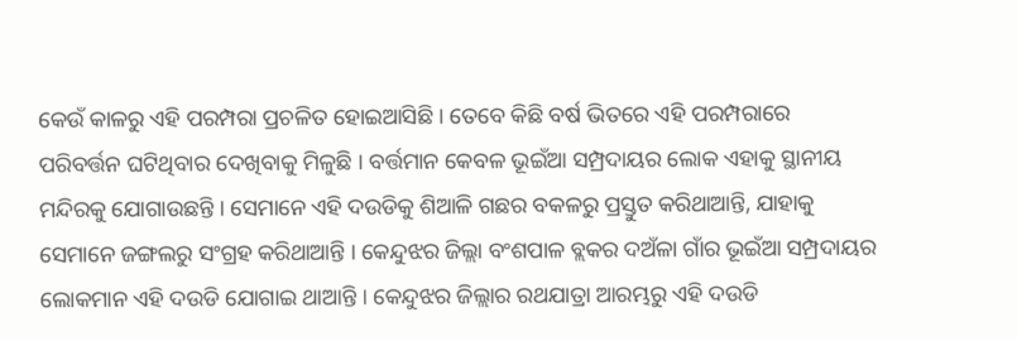କେଉଁ କାଳରୁ ଏହି ପରମ୍ପରା ପ୍ରଚଳିତ ହୋଇଆସିଛି । ତେବେ କିଛି ବର୍ଷ ଭିତରେ ଏହି ପରମ୍ପରାରେ ପରିବର୍ତ୍ତନ ଘଟିଥିବାର ଦେଖିବାକୁ ମିଳୁଛି । ବର୍ତ୍ତମାନ କେବଳ ଭୂଇଁଆ ସମ୍ପ୍ରଦାୟର ଲୋକ ଏହାକୁ ସ୍ଥାନୀୟ ମନ୍ଦିରକୁ ଯୋଗାଉଛନ୍ତି । ସେମାନେ ଏହି ଦଉଡିକୁ ଶିଆଳି ଗଛର ବକଳରୁ ପ୍ରସ୍ତୁତ କରିଥାଆନ୍ତି, ଯାହାକୁ ସେମାନେ ଜଙ୍ଗଲରୁ ସଂଗ୍ରହ କରିଥାଆନ୍ତି । କେନ୍ଦୁଝର ଜିଲ୍ଲା ବଂଶପାଳ ବ୍ଲକର ଦଅଁଳା ଗାଁର ଭୂଇଁଆ ସମ୍ପ୍ରଦାୟର ଲୋକମାନ ଏହି ଦଉଡି ଯୋଗାଇ ଥାଆନ୍ତି । କେନ୍ଦୁଝର ଜିଲ୍ଲାର ରଥଯାତ୍ରା ଆରମ୍ଭରୁ ଏହି ଦଉଡି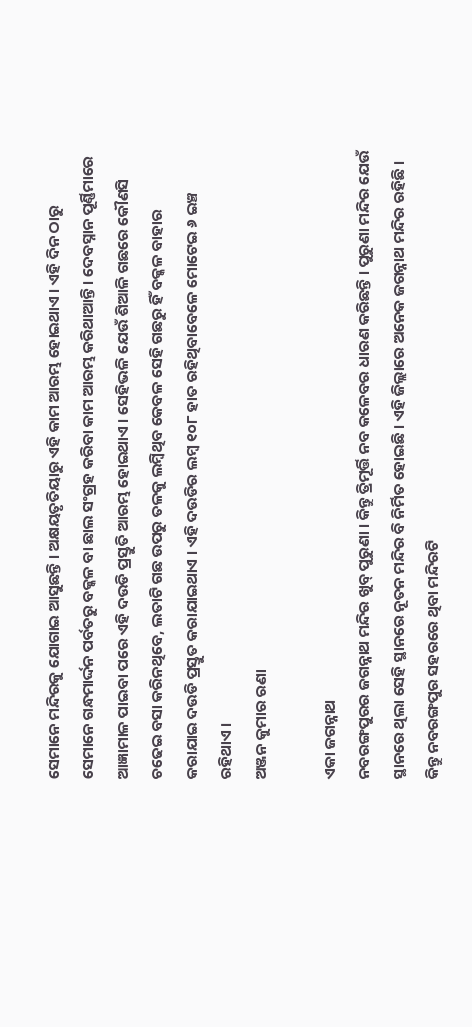ସେମାନେ ମନ୍ଦିରକୁ ଯୋଗାଇ ଆସୁଛନ୍ତି । ଅକ୍ଷୟତୃତିୟାରୁ ଏହି କାମ ଆରମ୍ଭ ହୋଇଥାଏ । ଏହି ଦିନ ଠାରୁ ସେମାନେ ଗନ୍ଧମାର୍ଦ୍ଦନ ପର୍ବତରୁ ବକ୍କଳ ବା ଛାଲ ସଂଗ୍ରହ କରିବା କାମ ଆରମ୍ଭ କରିଥାଆନ୍ତି । ଦେବସ୍ନାନ ପୂର୍ଣ୍ଣିମାରେ ଆଜ୍ଞାମାଳ ପାଇବା ପରେ ଏହି ଦଉଡି ପ୍ରସ୍ତୁତି ଆରମ୍ଭ ହୋଇଥାଏ । ସେହିଭଳି ଯେଉଁ ଶିଆଳି ଗଛରେ କୌଣସି ଚଢେଇ ବସା କରିନଥିବେ, ଲତାଟି ଗଛ ଉପରୁ ତଳକୁ ଲମ୍ବିଥିବ କେବଳ ସେହି ଗଛରୁ ହିଁ ବକ୍କଳ ବାହାର କରାଯାଇ ଦଉଡି ପ୍ରସ୍ତୁତ କରାଯାଇଥାଏ । ଏହି ଦଉଡିର ଲମ୍ବ ୧୦୮ ହାତ ରହିଥିବାବେଳେ ମୋଟେଇ ୬ ଇଞ୍ଚ ରହିଥାଏ ।
ଅଞ୍ଜନ କୁମାର ରଣା

ଏକା ଜଗନ୍ନାଥ
ନବରଙ୍ଗପୁରର ଜଗନ୍ନାଥ ମନ୍ଦିର ଖୁବ୍‌ ପୁରୁଣା । କିନ୍ତୁ ତ୍ରିମୂର୍ତ୍ତି ନବ କଳେବର ଧାରଣ କରିଛନ୍ତି । ପୁରୁଣା ମନ୍ଦିର ଯେଉଁ ସ୍ଥାନରେ ଥିଲା ସେହି ସ୍ଥାନରେ ନୂତନ ମନ୍ଦିର ବି ନିର୍ମିତ ହୋଇଛି । ଏହି ଜିଲ୍ଲାରେ ଅନେକ ଜଗନ୍ନାଥ ମନ୍ଦିର ରହିଛି । କିନ୍ତୁ ନବରଙ୍ଗପୁର ସହରରେ ଥିବା ମନ୍ଦିରଟି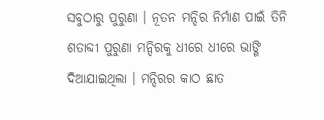ସବୁଠାରୁ ପୁରୁଣା । ନୂତନ ମନ୍ଦିର ନିର୍ମାଣ ପାଇଁ ତିନି ଶତାବ୍ଦୀ ପୁରୁଣା ମନ୍ଦିରକୁ ଧୀରେ ଧୀରେ ଭାଙ୍ଗି ଦିଆଯାଇଥିଲା । ମନ୍ଦିରର କାଠ ଛାତ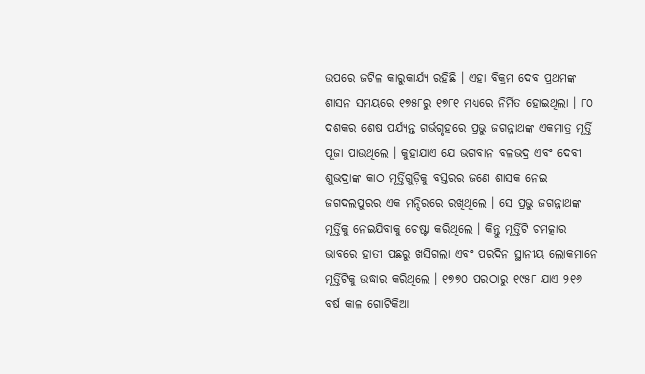ଉପରେ ଜଟିଳ କାରୁକାର୍ଯ୍ୟ ରହିଛି । ଏହା ବିକ୍ରମ ଦେବ ପ୍ରଥମଙ୍କ ଶାସନ ସମୟରେ ୧୭୫୮ରୁ ୧୭୮୧ ମଧ୍ୟରେ ନିର୍ମିତ ହୋଇଥିଲା । ୮୦ ଦଶକର ଶେଷ ପର୍ଯ୍ୟନ୍ତ ଗର୍ଭଗୃହରେ ପ୍ରଭୁ ଜଗନ୍ନାଥଙ୍କ ଏକମାତ୍ର ମୂର୍ତ୍ତି ପୂଜା ପାଉଥିଲେ । କୁହାଯାଏ ଯେ ଭଗବାନ ବଳଭଦ୍ର ଏବଂ ଦେବୀ ଶୁଭଦ୍ରାଙ୍କ କାଠ ମୂର୍ତ୍ତିଗୁଡ଼ିକୁ ବସ୍ତରର ଜଣେ ଶାସକ ନେଇ ଜଗଦଲପୁରର ଏକ ମନ୍ଦିରରେ ରଖିଥିଲେ । ସେ ପ୍ରଭୁ ଜଗନ୍ନାଥଙ୍କ ମୂର୍ତ୍ତିକୁ ନେଇଯିବାକୁ ଚେଷ୍ଟା କରିଥିଲେ । କିନ୍ତୁ ମୂର୍ତ୍ତିଟି ଚମତ୍କାର ଭାବରେ ହାତୀ ପଛରୁ ଖସିଗଲା ଏବଂ ପରଦିନ ସ୍ଥାନୀୟ ଲୋକମାନେ ମୂର୍ତ୍ତିଟିକୁ ଉଦ୍ଧାର କରିଥିଲେ । ୧୭୭୦ ପରଠାରୁ ୧୯୫୮ ଯାଏ ୨୧୬ ବର୍ଷ କାଳ ଗୋଟିକିଆ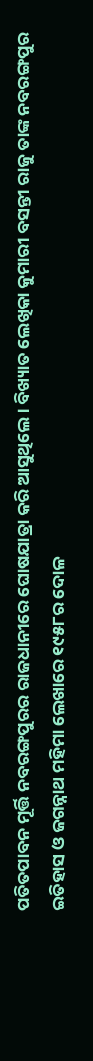ପତିତପାବନ ମୂର୍ତ୍ତି ନବରଙ୍ଗପୁରର ରାଜଧାନୀରେ ଘୋଷଯାତ୍ରା କରି ଆସୁଥିଲେ । ବିଖ୍ୟାତ ଲେଖିକା କୁମାରୀ ବସନ୍ତୀ ରାଜୁ ତାଙ୍କ ନବରଙ୍ଗପୁର ଇତିହାସ ଓ ଜଗନ୍ନାଥ ମହିମା ଲେଖାରେ ୧୯୫୮ର ଦୋଳ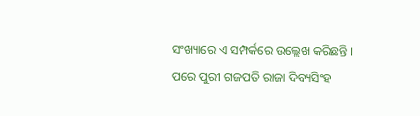ସଂଖ୍ୟାରେ ଏ ସମ୍ପର୍କରେ ଉଲ୍ଲେଖ କରିଛନ୍ତି । ପରେ ପୁରୀ ଗଜପତି ରାଜା ଦିବ୍ୟସିଂହ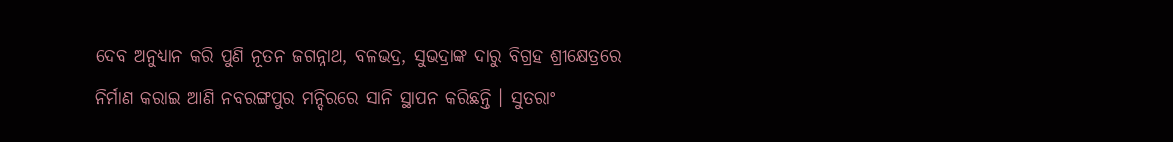ଦେବ ଅନୁଧ୍ୟାନ କରି ପୁଣି ନୂତନ ଜଗନ୍ନାଥ, ବଳଭଦ୍ର, ସୁଭଦ୍ରାଙ୍କ ଦାରୁ ବିଗ୍ରହ ଶ୍ରୀକ୍ଷେତ୍ରରେ ନିର୍ମାଣ କରାଇ ଆଣି ନବରଙ୍ଗପୁର ମନ୍ଦିରରେ ସାନି ସ୍ଥାପନ କରିଛନ୍ତି । ସୁତରାଂ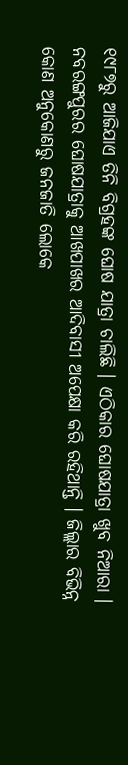୧୯୮୭ରୁ ଆଜିଯାଏ ତିନି ବିଗ୍ରହଙ୍କ ଘୋଷ ଯାତ୍ରା ଚାଲିଛି । ଏଠିକାର ଘୋଷଯାତ୍ରା ଖୁବ ନିଆରା । ନବରଙ୍ଗପୁରର ଘୋଷଯାତ୍ରାକୁ ଆଖପାଖର ଆଦିବାସୀ ଅପେକ୍ଷା କରି ରହିଥାନ୍ତି । ଜିଲ୍ଲାର ବିଭିନ୍ନ କୋଣ ଅନୁକୋଣରୁ ଜନଜାତି ଲୋକେ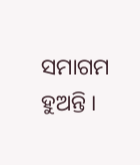ସମାଗମ ହୁଅନ୍ତି ।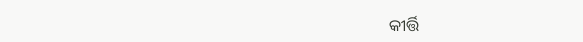କୀର୍ତ୍ତି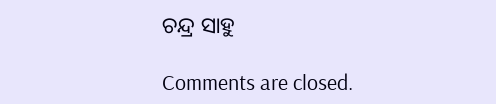ଚନ୍ଦ୍ର ସାହୁ

Comments are closed.